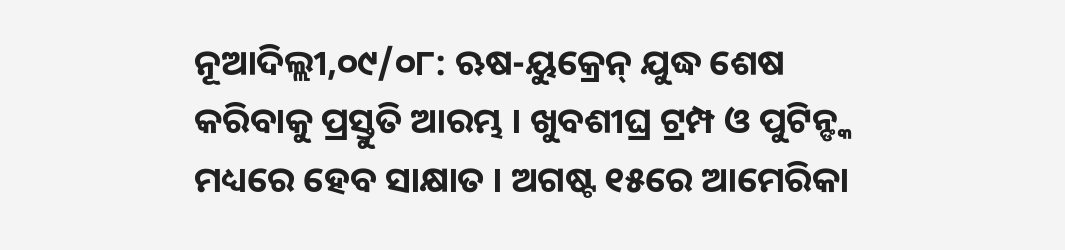ନୂଆଦିଲ୍ଲୀ,୦୯/୦୮: ଋଷ-ୟୁକ୍ରେନ୍ ଯୁଦ୍ଧ ଶେଷ କରିବାକୁ ପ୍ରସ୍ତୁତି ଆରମ୍ଭ । ଖୁବଶୀଘ୍ର ଟ୍ରମ୍ପ ଓ ପୁଟିନ୍ଙ୍କ ମଧ୍ୟରେ ହେବ ସାକ୍ଷାତ । ଅଗଷ୍ଟ ୧୫ରେ ଆମେରିକା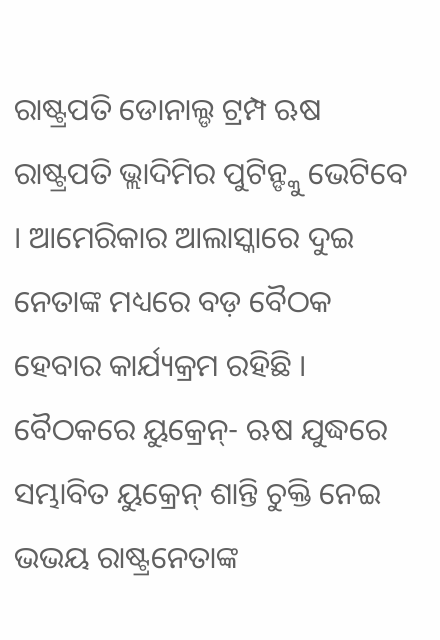ରାଷ୍ଟ୍ରପତି ଡୋନାଲ୍ଡ ଟ୍ରମ୍ପ ଋଷ ରାଷ୍ଟ୍ରପତି ଭ୍ଲାଦିମିର ପୁଟିନ୍ଙ୍କୁ ଭେଟିବେ । ଆମେରିକାର ଆଲାସ୍କାରେ ଦୁଇ ନେତାଙ୍କ ମଧ୍ୟରେ ବଡ଼ ବୈଠକ ହେବାର କାର୍ଯ୍ୟକ୍ରମ ରହିଛି । ବୈଠକରେ ୟୁକ୍ରେନ୍- ଋଷ ଯୁଦ୍ଧରେ ସମ୍ଭାବିତ ୟୁକ୍ରେନ୍ ଶାନ୍ତି ଚୁକ୍ତି ନେଇ ଭଭୟ ରାଷ୍ଟ୍ରନେତାଙ୍କ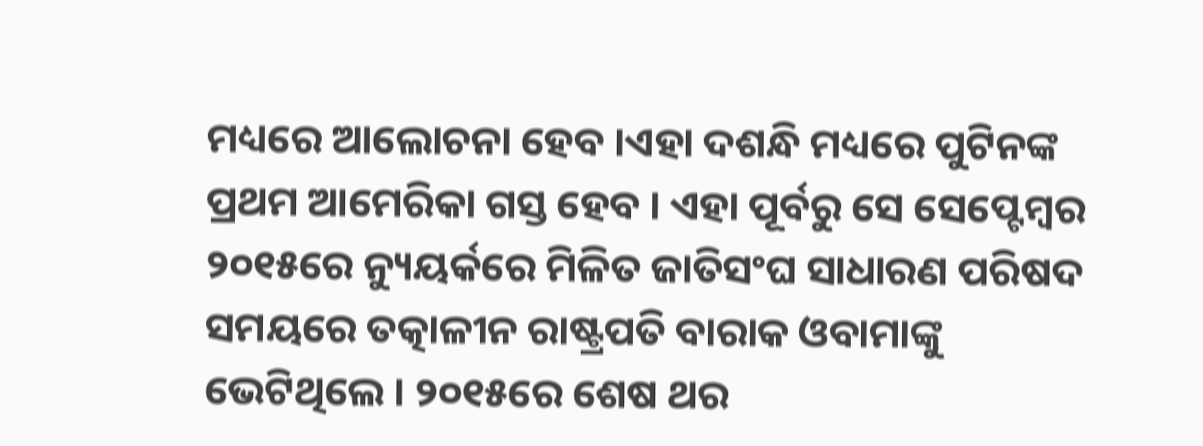ମଧ୍ୟରେ ଆଲୋଚନା ହେବ ।ଏହା ଦଶନ୍ଧି ମଧ୍ୟରେ ପୁଟିନଙ୍କ ପ୍ରଥମ ଆମେରିକା ଗସ୍ତ ହେବ । ଏହା ପୂର୍ବରୁ ସେ ସେପ୍ଟେମ୍ବର ୨୦୧୫ରେ ନ୍ୟୁୟର୍କରେ ମିଳିତ ଜାତିସଂଘ ସାଧାରଣ ପରିଷଦ ସମୟରେ ତତ୍କାଳୀନ ରାଷ୍ଟ୍ରପତି ବାରାକ ଓବାମାଙ୍କୁ ଭେଟିଥିଲେ । ୨୦୧୫ରେ ଶେଷ ଥର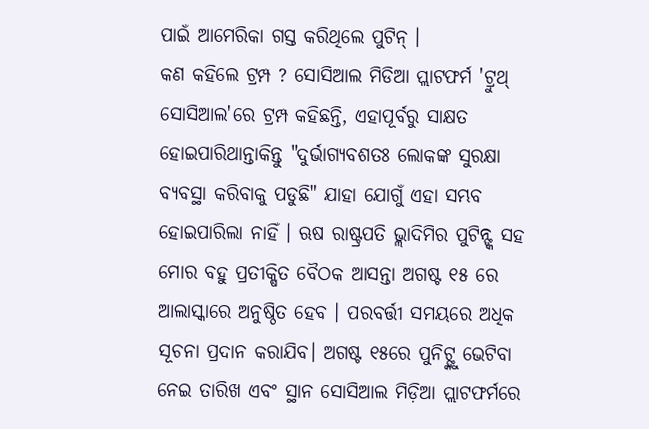ପାଇଁ ଆମେରିକା ଗସ୍ତ କରିଥିଲେ ପୁଟିନ୍ ।
କଣ କହିଲେ ଟ୍ରମ୍ପ ? ସୋସିଆଲ ମିଡିଆ ପ୍ଲାଟଫର୍ମ 'ଟ୍ରୁଥ୍ ସୋସିଆଲ'ରେ ଟ୍ରମ୍ପ କହିଛନ୍ତି, ଏହାପୂର୍ବରୁ ସାକ୍ଷତ ହୋଇପାରିଥାନ୍ତାକିନ୍ତୁ "ଦୁର୍ଭାଗ୍ୟବଶତଃ ଲୋକଙ୍କ ସୁରକ୍ଷା ବ୍ୟବସ୍ଥା କରିବାକୁ ପଡୁଛି" ଯାହା ଯୋଗୁଁ ଏହା ସମ୍ଭବ ହୋଇପାରିଲା ନାହିଁ । ଋଷ ରାଷ୍ଟ୍ରପତି ଭ୍ଲାଦିମିର ପୁଟିନ୍ଙ୍କ ସହ ମୋର ବହୁ ପ୍ରତୀକ୍ଷିତ ବୈଠକ ଆସନ୍ତା ଅଗଷ୍ଟ ୧୫ ରେ ଆଲାସ୍କାରେ ଅନୁଷ୍ଠିତ ହେବ । ପରବର୍ତ୍ତୀ ସମୟରେ ଅଧିକ ସୂଚନା ପ୍ରଦାନ କରାଯିବ। ଅଗଷ୍ଟ ୧୫ରେ ପୁନିଟ୍ଙ୍କୁ ଭେଟିବା ନେଇ ତାରିଖ ଏବଂ ସ୍ଥାନ ସୋସିଆଲ ମିଡ଼ିଆ ପ୍ଲାଟଫର୍ମରେ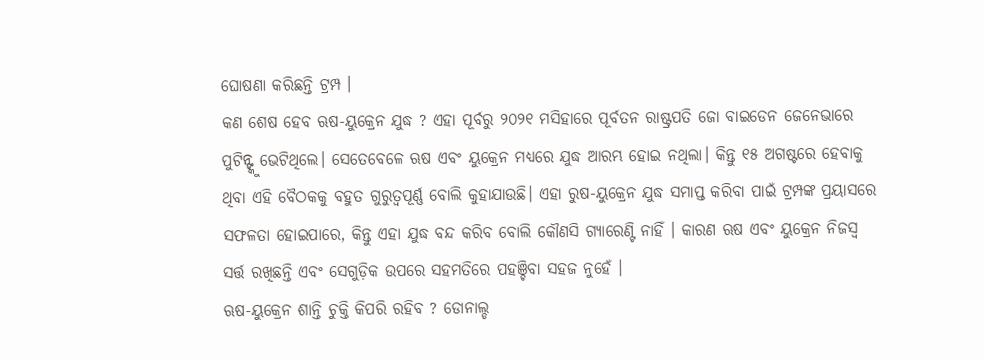ଘୋଷଣା କରିଛନ୍ତି ଟ୍ରମ୍ପ ।
କଣ ଶେଷ ହେବ ଋଷ-ୟୁକ୍ରେନ ଯୁଦ୍ଧ ? ଏହା ପୂର୍ବରୁ ୨୦୨୧ ମସିହାରେ ପୂର୍ବତନ ରାଷ୍ଟ୍ରପତି ଜୋ ବାଇଡେନ ଜେନେଭାରେ ପୁଟିନ୍ଙ୍କୁ ଭେଟିଥିଲେ। ସେତେବେଳେ ଋଷ ଏବଂ ୟୁକ୍ରେନ ମଧ୍ୟରେ ଯୁଦ୍ଧ ଆରମ୍ଭ ହୋଇ ନଥିଲା। କିନ୍ତୁ ୧୫ ଅଗଷ୍ଟରେ ହେବାକୁ ଥିବା ଏହି ବୈଠକକୁ ବହୁତ ଗୁରୁତ୍ୱପୂର୍ଣ୍ଣ ବୋଲି କୁହାଯାଉଛି। ଏହା ରୁଷ-ୟୁକ୍ରେନ ଯୁଦ୍ଧ ସମାପ୍ତ କରିବା ପାଇଁ ଟ୍ରମ୍ପଙ୍କ ପ୍ରୟାସରେ ସଫଳତା ହୋଇପାରେ, କିନ୍ତୁ ଏହା ଯୁଦ୍ଧ ବନ୍ଦ କରିବ ବୋଲି କୌଣସି ଗ୍ୟାରେଣ୍ଟି ନାହିଁ । କାରଣ ଋଷ ଏବଂ ୟୁକ୍ରେନ ନିଜସ୍ୱ ସର୍ତ୍ତ ରଖିଛନ୍ତି ଏବଂ ସେଗୁଡ଼ିକ ଉପରେ ସହମତିରେ ପହଞ୍ଚିବା ସହଜ ନୁହେଁ ।
ଋଷ-ୟୁକ୍ରେନ ଶାନ୍ତି ଚୁକ୍ତି କିପରି ରହିବ ? ଡୋନାଲ୍ଡ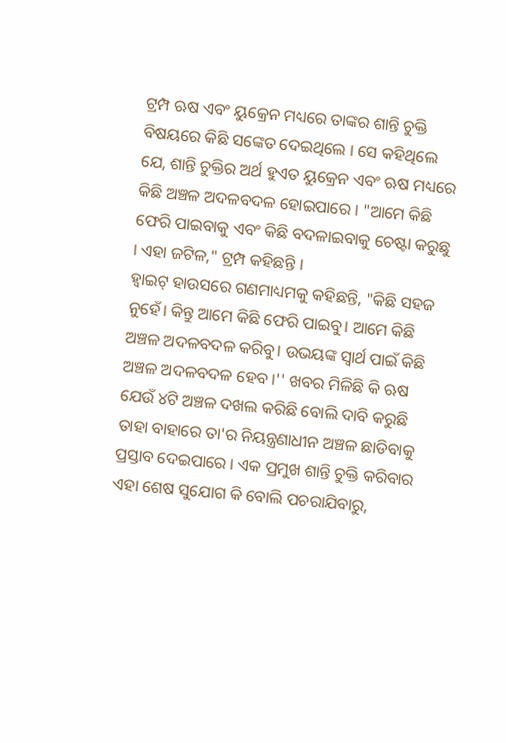ଟ୍ରମ୍ପ ଋଷ ଏବଂ ୟୁକ୍ରେନ ମଧ୍ୟରେ ତାଙ୍କର ଶାନ୍ତି ଚୁକ୍ତି ବିଷୟରେ କିଛି ସଙ୍କେତ ଦେଇଥିଲେ । ସେ କହିଥିଲେ ଯେ, ଶାନ୍ତି ଚୁକ୍ତିର ଅର୍ଥ ହୁଏତ ୟୁକ୍ରେନ ଏବଂ ଋଷ ମଧ୍ୟରେ କିଛି ଅଞ୍ଚଳ ଅଦଳବଦଳ ହୋଇପାରେ । "ଆମେ କିଛି ଫେରି ପାଇବାକୁ ଏବଂ କିଛି ବଦଳାଇବାକୁ ଚେଷ୍ଟା କରୁଛୁ । ଏହା ଜଟିଳ," ଟ୍ରମ୍ପ କହିଛନ୍ତି ।
ହ୍ୱାଇଟ୍ ହାଉସରେ ଗଣମାଧ୍ୟମକୁ କହିଛନ୍ତି, "କିଛି ସହଜ ନୁହେଁ। କିନ୍ତୁ ଆମେ କିଛି ଫେରି ପାଇବୁ। ଆମେ କିଛି ଅଞ୍ଚଳ ଅଦଳବଦଳ କରିବୁ। ଉଭୟଙ୍କ ସ୍ୱାର୍ଥ ପାଇଁ କିଛି ଅଞ୍ଚଳ ଅଦଳବଦଳ ହେବ ।'' ଖବର ମିଳିଛି କି ଋଷ ଯେଉଁ ୪ଟି ଅଞ୍ଚଳ ଦଖଲ କରିଛି ବୋଲି ଦାବି କରୁଛି ତାହା ବାହାରେ ତା'ର ନିୟନ୍ତ୍ରଣାଧୀନ ଅଞ୍ଚଳ ଛାଡିବାକୁ ପ୍ରସ୍ତାବ ଦେଇପାରେ । ଏକ ପ୍ରମୁଖ ଶାନ୍ତି ଚୁକ୍ତି କରିବାର ଏହା ଶେଷ ସୁଯୋଗ କି ବୋଲି ପଚରାଯିବାରୁ,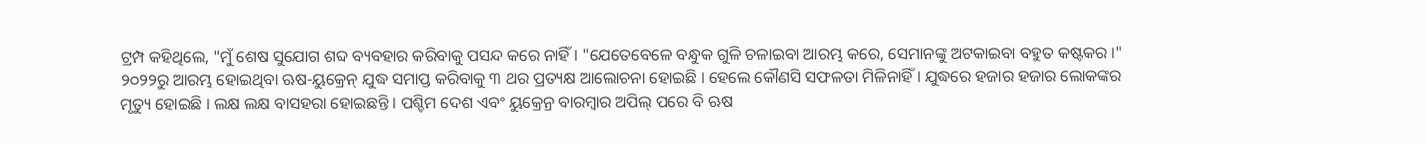ଟ୍ରମ୍ପ କହିଥିଲେ, "ମୁଁ ଶେଷ ସୁଯୋଗ ଶବ୍ଦ ବ୍ୟବହାର କରିବାକୁ ପସନ୍ଦ କରେ ନାହିଁ । "ଯେତେବେଳେ ବନ୍ଧୁକ ଗୁଳି ଚଳାଇବା ଆରମ୍ଭ କରେ, ସେମାନଙ୍କୁ ଅଟକାଇବା ବହୁତ କଷ୍ଟକର ।"
୨୦୨୨ରୁ ଆରମ୍ଭ ହୋଇଥିବା ଋଷ-ୟୁକ୍ରେନ୍ ଯୁଦ୍ଧ ସମାପ୍ତ କରିବାକୁ ୩ ଥର ପ୍ରତ୍ୟକ୍ଷ ଆଲୋଚନା ହୋଇଛି । ହେଲେ କୌଣସି ସଫଳତା ମିଳିନାହିଁ । ଯୁଦ୍ଧରେ ହଜାର ହଜାର ଲୋକଙ୍କର ମୃତ୍ୟୁ ହୋଇଛି । ଲକ୍ଷ ଲକ୍ଷ ବାସହରା ହୋଇଛନ୍ତି । ପଶ୍ଚିମ ଦେଶ ଏବଂ ୟୁକ୍ରେନ୍ର ବାରମ୍ବାର ଅପିଲ୍ ପରେ ବି ଋଷ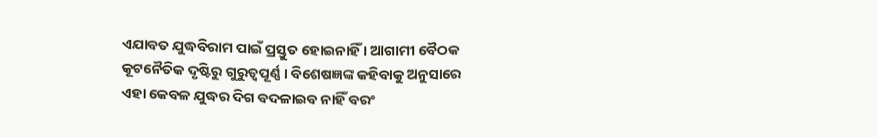ଏଯାବତ ଯୁଦ୍ଧବିରାମ ପାଇଁ ପ୍ରସ୍ତୁତ ହୋଇନାହିଁ । ଆଗାମୀ ବୈଠକ କୂଟନୈତିକ ଦୃଷ୍ଟିରୁ ଗୁରୁତ୍ୱପୂର୍ଣ୍ଣ । ବିଶେଷଜ୍ଞଙ୍କ କହିବାକୁ ଅନୁସାରେ ଏହା କେବଳ ଯୁଦ୍ଧର ଦିଗ ବଦଳାଇବ ନାହିଁ ବରଂ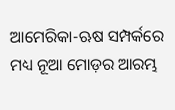ଆମେରିକା-ଋଷ ସମ୍ପର୍କରେ ମଧ୍ୟ ନୂଆ ମୋଡ଼ର ଆରମ୍ଭ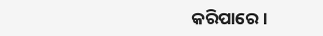କରିପାରେ ।